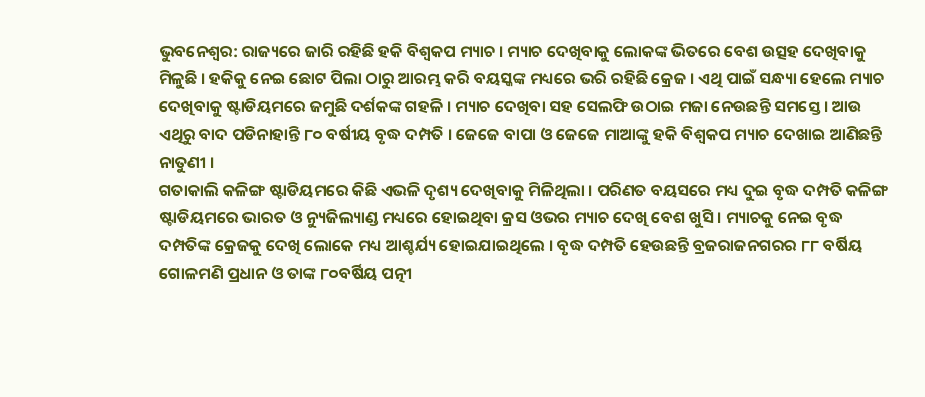ଭୁବନେଶ୍ବର: ରାଜ୍ୟରେ ଜାରି ରହିଛି ହକି ବିଶ୍ବକପ ମ୍ୟାଚ । ମ୍ୟାଚ ଦେଖିବାକୁ ଲୋକଙ୍କ ଭିତରେ ବେଶ ଉତ୍ସହ ଦେଖିବାକୁ ମିଳୁଛି । ହକିକୁ ନେଇ ଛୋଟ ପିଲା ଠାରୁ ଆରମ୍ଭ କରି ବୟସ୍କଙ୍କ ମଧ୍ୟରେ ଭରି ରହିଛି କ୍ରେଜ । ଏଥି ପାଇଁ ସନ୍ଧ୍ୟା ହେଲେ ମ୍ୟାଚ ଦେଖିବାକୁ ଷ୍ଟାଡିୟମରେ ଜମୁଛି ଦର୍ଶକଙ୍କ ଗହଳି । ମ୍ୟାଚ ଦେଖିବା ସହ ସେଲଫି ଉଠାଇ ମଜା ନେଉଛନ୍ତି ସମସ୍ତେ । ଆଉ ଏଥିରୁ ବାଦ ପଡିନାହାନ୍ତି ୮୦ ବର୍ଷୀୟ ବୃଦ୍ଧ ଦମ୍ପତି । ଜେଜେ ବାପା ଓ ଜେଜେ ମାଆଙ୍କୁ ହକି ବିଶ୍ବକପ ମ୍ୟାଚ ଦେଖାଇ ଆଣିଛନ୍ତି ନାତୁଣୀ ।
ଗତାକାଲି କଳିଙ୍ଗ ଷ୍ଟାଡିୟମରେ କିଛି ଏଭଳି ଦୃଶ୍ୟ ଦେଖିବାକୁ ମିଳିଥିଲା । ପରିଣତ ବୟସରେ ମଧ୍ୟ ଦୁଇ ବୃଦ୍ଧ ଦମ୍ପତି କଳିଙ୍ଗ ଷ୍ଟାଡିୟମରେ ଭାରତ ଓ ନ୍ୟୁଜିଲ୍ୟାଣ୍ଡ ମଧ୍ୟରେ ହୋଇଥିବା କ୍ରସ ଓଭର ମ୍ୟାଚ ଦେଖି ବେଶ ଖୁସି । ମ୍ୟାଚକୁ ନେଇ ବୃଦ୍ଧ ଦମ୍ପତିଙ୍କ କ୍ରେଜକୁ ଦେଖି ଲୋକେ ମଧ୍ୟ ଆଶ୍ଚର୍ଯ୍ୟ ହୋଇଯାଇଥିଲେ । ବୃଦ୍ଧ ଦମ୍ପତି ହେଉଛନ୍ତି ବ୍ରଜରାଜନଗରର ୮୮ ବର୍ଷିୟ ଗୋଳମଣି ପ୍ରଧାନ ଓ ତାଙ୍କ ୮୦ବର୍ଷିୟ ପତ୍ନୀ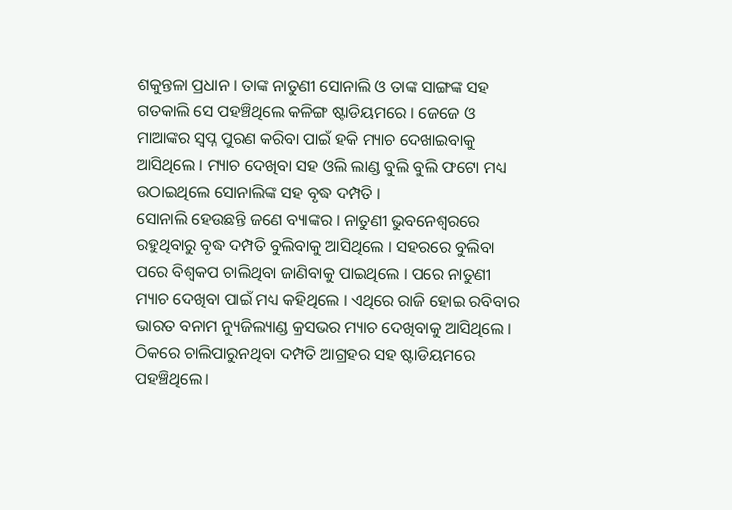ଶକୁନ୍ତଳା ପ୍ରଧାନ । ତାଙ୍କ ନାତୁଣୀ ସୋନାଲି ଓ ତାଙ୍କ ସାଙ୍ଗଙ୍କ ସହ ଗତକାଲି ସେ ପହଞ୍ଚିଥିଲେ କଳିଙ୍ଗ ଷ୍ଟାଡିୟମରେ । ଜେଜେ ଓ ମାଆଙ୍କର ସ୍ବପ୍ନ ପୁରଣ କରିବା ପାଇଁ ହକି ମ୍ୟାଚ ଦେଖାଇବାକୁ ଆସିଥିଲେ । ମ୍ୟାଚ ଦେଖିବା ସହ ଓଲି ଲାଣ୍ଡ ବୁଲି ବୁଲି ଫଟୋ ମଧ୍ୟ ଉଠାଇଥିଲେ ସୋନାଲିଙ୍କ ସହ ବୃଦ୍ଧ ଦମ୍ପତି ।
ସୋନାଲି ହେଉଛନ୍ତି ଜଣେ ବ୍ୟାଙ୍କର । ନାତୁଣୀ ଭୁବନେଶ୍ବରରେ ରହୁଥିବାରୁ ବୃଦ୍ଧ ଦମ୍ପତି ବୁଲିବାକୁ ଆସିଥିଲେ । ସହରରେ ବୁଲିବା ପରେ ବିଶ୍ବକପ ଚାଲିଥିବା ଜାଣିବାକୁ ପାଇଥିଲେ । ପରେ ନାତୁଣୀ ମ୍ୟାଚ ଦେଖିବା ପାଇଁ ମଧ୍ୟ କହିଥିଲେ । ଏଥିରେ ରାଜି ହୋଇ ରବିବାର ଭାରତ ବନାମ ନ୍ୟୁଜିଲ୍ୟାଣ୍ଡ କ୍ରସଭର ମ୍ୟାଚ ଦେଖିବାକୁ ଆସିଥିଲେ । ଠିକରେ ଚାଲିପାରୁନଥିବା ଦମ୍ପତି ଆଗ୍ରହର ସହ ଷ୍ଟାଡିୟମରେ ପହଞ୍ଚିଥିଲେ।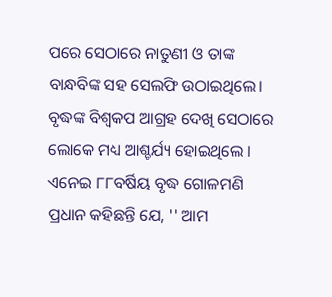ପରେ ସେଠାରେ ନାତୁଣୀ ଓ ତାଙ୍କ ବାନ୍ଧବିଙ୍କ ସହ ସେଲଫି ଉଠାଇଥିଲେ। ବୃଦ୍ଧଙ୍କ ବିଶ୍ବକପ ଆଗ୍ରହ ଦେଖି ସେଠାରେ ଲୋକେ ମଧ୍ୟ ଆଶ୍ଚର୍ଯ୍ୟ ହୋଇଥିଲେ ।
ଏନେଇ ୮୮ବର୍ଷିୟ ବୃଦ୍ଧ ଗୋଳମଣି ପ୍ରଧାନ କହିଛନ୍ତି ଯେ, '' ଆମ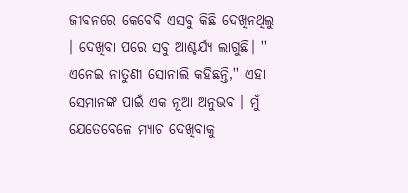ଜୀବନରେ କେବେବି ଏସବୁ କିଛି ଦେଖିନଥିଲୁ । ଦେଖିବା ପରେ ସବୁ ଆଶ୍ଚର୍ଯ୍ୟ ଲାଗୁଛି। ''
ଏନେଇ ନାତୁଣୀ ସୋନାଲି କହିଛନ୍ତି,'' ଏହା ସେମାନଙ୍କ ପାଇଁ ଏକ ନୂଆ ଅନୁଭବ । ମୁଁ ଯେତେବେଳେ ମ୍ୟାଚ ଦେଖିବାକୁ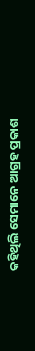କହିଥିଲି ସେମାନେ ଆଗ୍ରହ ପ୍ରକାଶ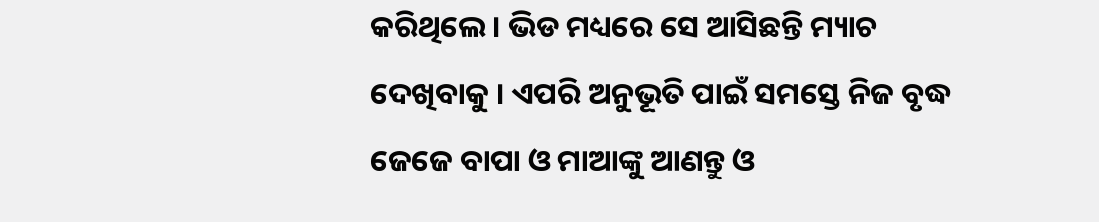କରିଥିଲେ । ଭିଡ ମଧ୍ୟରେ ସେ ଆସିଛନ୍ତି ମ୍ୟାଚ ଦେଖିବାକୁ । ଏପରି ଅନୁଭୂତି ପାଇଁ ସମସ୍ତେ ନିଜ ବୃଦ୍ଧ ଜେଜେ ବାପା ଓ ମାଆଙ୍କୁ ଆଣନ୍ତୁ ଓ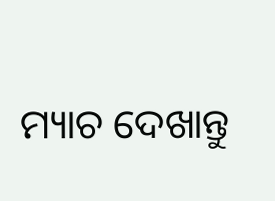ମ୍ୟାଚ ଦେଖାନ୍ତୁ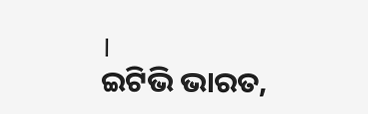।
ଇଟିଭି ଭାରତ,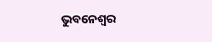ଭୁବନେଶ୍ବର